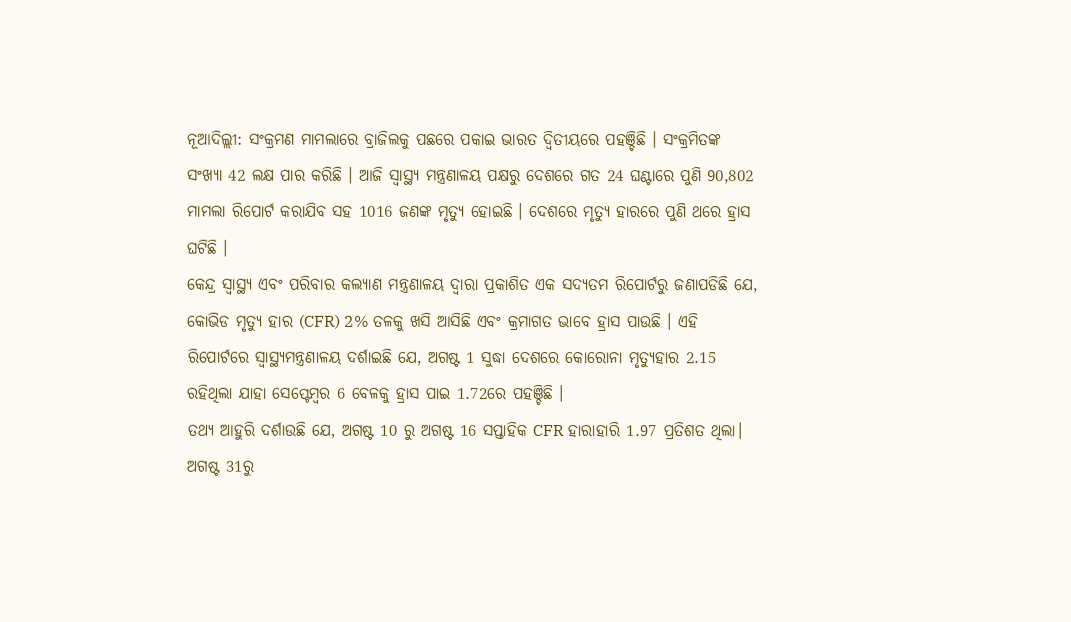ନୂଆଦିଲ୍ଲୀ: ସଂକ୍ରମଣ ମାମଲାରେ ବ୍ରାଜିଲକୁ ପଛରେ ପକାଇ ଭାରତ ଦ୍ବିତୀୟରେ ପହଞ୍ଚିଛି । ସଂକ୍ରମିତଙ୍କ ସଂଖ୍ୟା 42 ଲକ୍ଷ ପାର କରିଛି । ଆଜି ସ୍ବାସ୍ଥ୍ୟ ମନ୍ତ୍ରଣାଳୟ ପକ୍ଷରୁ ଦେଶରେ ଗତ 24 ଘଣ୍ଟାରେ ପୁଣି 90,802 ମାମଲା ରିପୋର୍ଟ କରାଯିବ ସହ 1016 ଜଣଙ୍କ ମୃତ୍ୟୁ ହୋଇଛି । ଦେଶରେ ମୃତ୍ୟୁ ହାରରେ ପୁଣି ଥରେ ହ୍ରାସ ଘଟିଛି ।
କେନ୍ଦ୍ର ସ୍ୱାସ୍ଥ୍ୟ ଏବଂ ପରିବାର କଲ୍ୟାଣ ମନ୍ତ୍ରଣାଳୟ ଦ୍ବାରା ପ୍ରକାଶିତ ଏକ ସଦ୍ୟତମ ରିପୋର୍ଟରୁ ଜଣାପଡିଛି ଯେ, କୋଭିଡ ମୃତ୍ୟୁ ହାର (CFR) 2% ତଳକୁ ଖସି ଆସିଛି ଏବଂ କ୍ରମାଗତ ଭାବେ ହ୍ରାସ ପାଉଛି । ଏହି ରିପୋର୍ଟରେ ସ୍ବାସ୍ଥ୍ୟମନ୍ତ୍ରଣାଳୟ ଦର୍ଶାଇଛି ଯେ, ଅଗଷ୍ଟ 1 ସୁଦ୍ଧା ଦେଶରେ କୋରୋନା ମୃତ୍ୟୁହାର 2.15 ରହିଥିଲା ଯାହା ସେପ୍ଟେମ୍ବର 6 ବେଳକୁ ହ୍ରାସ ପାଇ 1.72ରେ ପହଞ୍ଚିଛି ।
ତଥ୍ୟ ଆହୁରି ଦର୍ଶାଉଛି ଯେ, ଅଗଷ୍ଟ 10 ରୁ ଅଗଷ୍ଟ 16 ସପ୍ତାହିକ CFR ହାରାହାରି 1.97 ପ୍ରତିଶତ ଥିଲା। ଅଗଷ୍ଟ 31ରୁ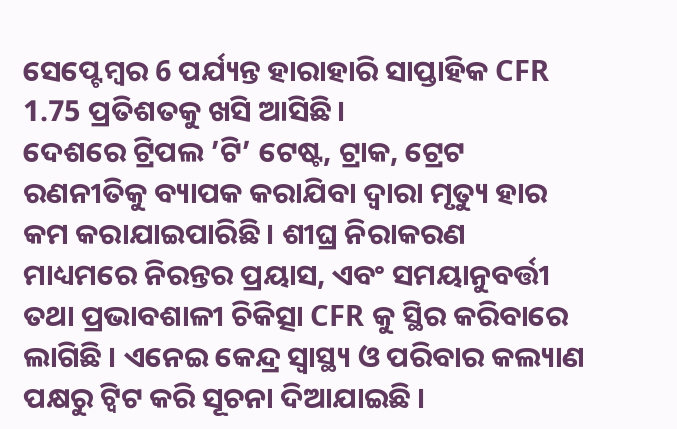ସେପ୍ଟେମ୍ବର 6 ପର୍ଯ୍ୟନ୍ତ ହାରାହାରି ସାପ୍ତାହିକ CFR 1.75 ପ୍ରତିଶତକୁ ଖସି ଆସିଛି।
ଦେଶରେ ଟ୍ରିପଲ ’ଟି’ ଟେଷ୍ଟ, ଟ୍ରାକ, ଟ୍ରେଟ ରଣନୀତିକୁ ବ୍ୟାପକ କରାଯିବା ଦ୍ବାରା ମୃତ୍ୟୁ ହାର କମ କରାଯାଇପାରିଛି । ଶୀଘ୍ର ନିରାକରଣ ମାଧ୍ୟମରେ ନିରନ୍ତର ପ୍ରୟାସ, ଏବଂ ସମୟାନୁବର୍ତ୍ତୀ ତଥା ପ୍ରଭାବଶାଳୀ ଚିକିତ୍ସା CFR କୁ ସ୍ଥିର କରିବାରେ ଲାଗିଛି । ଏନେଇ କେନ୍ଦ୍ର ସ୍ବାସ୍ଥ୍ୟ ଓ ପରିବାର କଲ୍ୟାଣ ପକ୍ଷରୁ ଟ୍ବିଟ କରି ସୂଚନା ଦିଆଯାଇଛି ।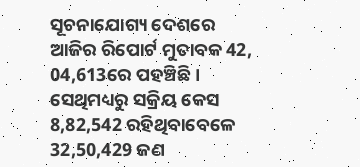ସୂଚନାଯୋଗ୍ୟ ଦେଶରେ ଆଜିର ରିପୋର୍ଟ ମୁତାବକ 42, 04,613ରେ ପହଞ୍ଚିଛି । ସେଥିମଧ୍ୟରୁ ସକ୍ରିୟ କେସ 8,82,542 ରହିଥିବାବେଳେ 32,50,429 ଜଣ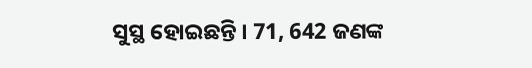ସୁସ୍ଥ ହୋଇଛନ୍ତି । 71, 642 ଜଣଙ୍କ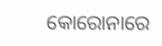କୋରୋନାରେ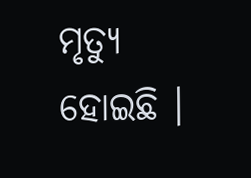ମୃତ୍ୟୁ ହୋଇଛି ।